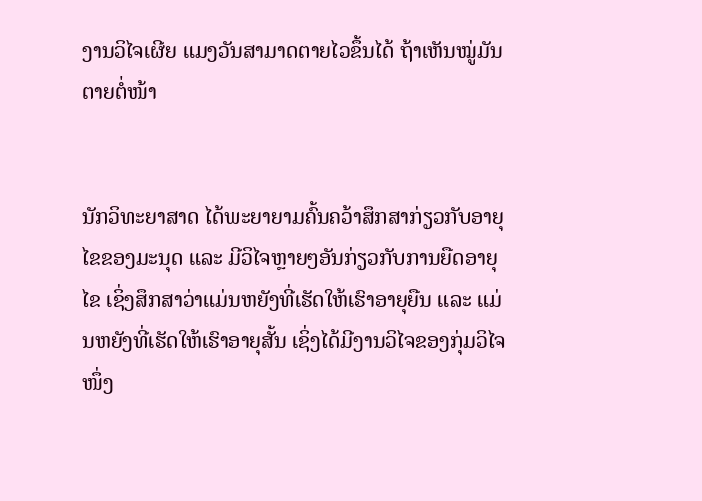ງານວິໄຈເຜີຍ ແມງວັນສາມາດຕາຍໄວຂຶ້ນໄດ້ ຖ້າເຫັນໝູ່ມັນຕາຍຕໍ່ໜ້າ


ນັກວິທະຍາສາດ ໄດ້ພະຍາຍາມຄົ້ນຄວ້າສຶກສາກ່ຽວກັບອາຍຸໄຂຂອງມະນຸດ ແລະ ມີວິໄຈຫຼາຍໆອັນກ່ຽວກັບການຍືດອາຍຸໄຂ ເຊິ່ງສຶກສາວ່າແມ່ນຫຍັງທີ່ເຮັດໃຫ້ເຮົາອາຍຸຍືນ ແລະ ແມ່ນຫຍັງທີ່ເຮັດໃຫ້ເຮົາອາຍຸສັ້ນ ເຊິ່ງໄດ້ມີງານວິໄຈຂອງກຸ່ມວິໄຈໜຶ່ງ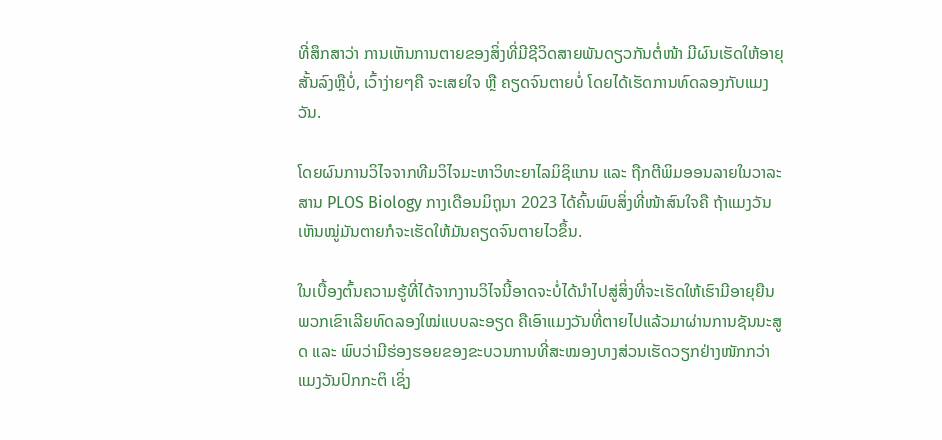ທີ່ສຶກສາວ່າ ການເຫັນການຕາຍຂອງສິ່ງທີ່ມີຊີວິດສາຍພັນດຽວກັນຕໍ່ໜ້າ ມີຜົນເຮັດໃຫ້ອາຍຸສັ້ນລົງຫຼືບໍ່, ເວົ້າງ່າຍໆຄື ຈະເສຍໃຈ ຫຼື ຄຽດຈົນຕາຍບໍ່ ໂດຍໄດ້ເຮັດການທົດລອງກັບແມງວັນ.

ໂດຍຜົນການວິໄຈຈາກທີມວິໄຈມະຫາວິທະຍາໄລມິຊິແກນ ແລະ ຖືກຕີພິມອອນລາຍໃນວາລະສານ PLOS Biology ກາງເດືອນມິຖຸນາ 2023 ໄດ້ຄົ້ນພົບສິ່ງທີ່ໜ້າສົນໃຈຄື ຖ້າແມງວັນເຫັນໝູ່ມັນຕາຍກໍຈະເຮັດໃຫ້ມັນຄຽດຈົນຕາຍໄວຂຶ້ນ.

ໃນເບື້ອງຕົ້ນຄວາມຮູ້ທີ່ໄດ້ຈາກງານວິໄຈນີ້ອາດຈະບໍ່ໄດ້ນຳໄປສູ່ສິ່ງທີ່ຈະເຮັດໃຫ້ເຮົາມີອາຍຸຍືນ ພວກເຂົາເລີຍທົດລອງໃໝ່ແບບລະອຽດ ຄືເອົາແມງວັນທີ່ຕາຍໄປແລ້ວມາຜ່ານການຊັນນະສູດ ແລະ ພົບວ່າມີຮ່ອງຮອຍຂອງຂະບວນການທີ່ສະໝອງບາງສ່ວນເຮັດວຽກຢ່າງໜັກກວ່າແມງວັນປົກກະຕິ ເຊິ່ງ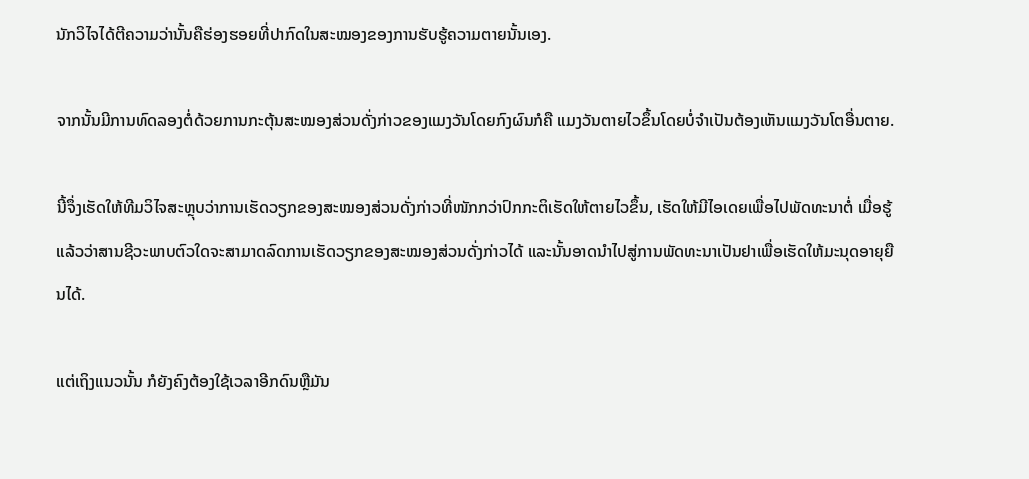ນັກວິໄຈໄດ້ຕີຄວາມວ່ານັ້ນຄືຮ່ອງຮອຍທີ່ປາກົດໃນສະໝອງຂອງການຮັບຮູ້ຄວາມຕາຍນັ້ນເອງ.

ຈາກນັ້ນມີການທົດລອງຕໍ່ດ້ວຍການກະຕຸ້ນສະໝອງສ່ວນດັ່ງກ່າວຂອງແມງວັນໂດຍກົງຜົນກໍຄື ແມງວັນຕາຍໄວຂຶ້ນໂດຍບໍ່ຈຳເປັນຕ້ອງເຫັນແມງວັນໂຕອື່ນຕາຍ.

ນີ້ຈຶ່ງເຮັດໃຫ້ທີມວິໄຈສະຫຼຸບວ່າການເຮັດວຽກຂອງສະໝອງສ່ວນດັ່ງກ່າວທີ່ໜັກກວ່າປົກກະຕິເຮັດໃຫ້ຕາຍໄວຂຶ້ນ, ເຮັດໃຫ້ມີໄອເດຍເພື່ອໄປພັດທະນາຕໍ່ ເມື່ອຮູ້ແລ້ວວ່າສານຊີວະພາບຕົວໃດຈະສາມາດລົດການເຮັດວຽກຂອງສະໝອງສ່ວນດັ່ງກ່າວໄດ້ ແລະນັ້ນອາດນຳໄປສູ່ການພັດທະນາເປັນຢາເພື່ອເຮັດໃຫ້ມະນຸດອາຍຸຍືນໄດ້.

ແຕ່ເຖິງແນວນັ້ນ ກໍຍັງຄົງຕ້ອງໃຊ້ເວລາອີກດົນຫຼືມັນ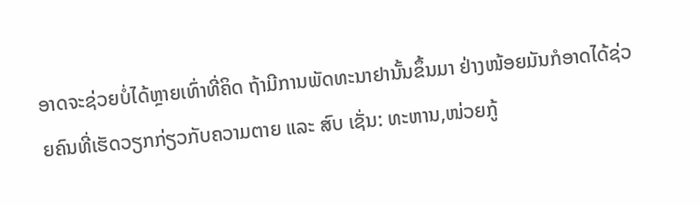ອາດຈະຊ່ວຍບໍ່ໄດ້ຫຼາຍເທົ່າທີ່ຄິດ ຖ້າມີການພັດທະນາຢານັ້ນຂຶ້ນມາ ຢ່າງໜ້ອຍມັນກໍອາດໄດ້ຊ່ວຍຄົນທີ່ເຮັດວຽກກ່ຽວກັບຄວາມຕາຍ ແລະ ສົບ ເຊັ່ນ: ທະຫານ,ໜ່ວຍກູ້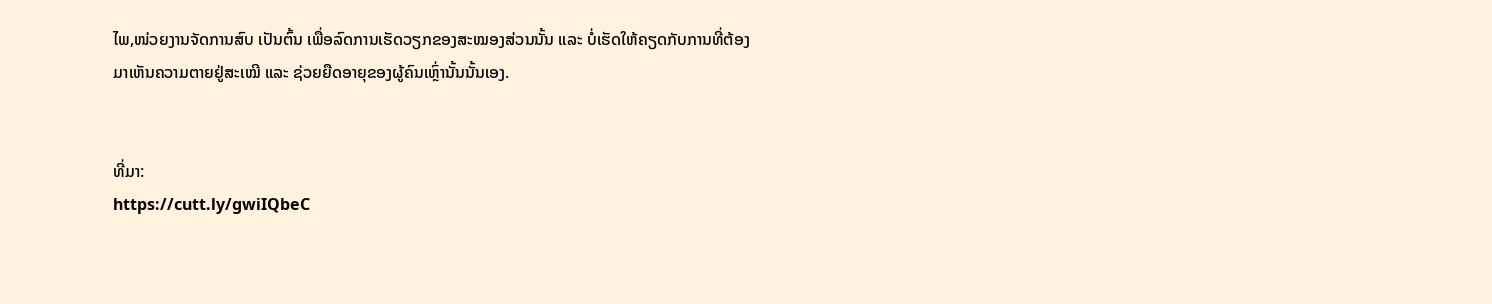ໄພ,ໜ່ວຍງານຈັດການສົບ ເປັນຕົ້ນ ເພື່ອລົດການເຮັດວຽກຂອງສະໝອງສ່ວນນັ້ນ ແລະ ບໍ່ເຮັດໃຫ້ຄຽດກັບການທີ່ຕ້ອງມາເຫັນຄວາມຕາຍຢູ່ສະເໝີ ແລະ ຊ່ວຍຍືດອາຍຸຂອງຜູ້ຄົນເຫຼົ່ານັ້ນນັ້ນເອງ.


ທີ່ມາ:
https://cutt.ly/gwiIQbeC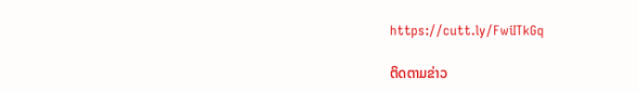https://cutt.ly/FwiITkGq

ຕິດຕາມຂ່າວ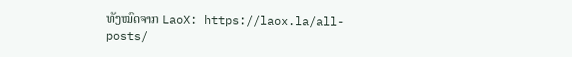ທັງໝົດຈາກ LaoX: https://laox.la/all-posts/